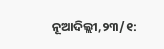ନୂଆଦିଲ୍ଲୀ,୨୩/୧: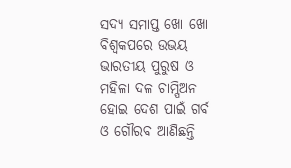ସଦ୍ୟ ସମାପ୍ତ ଖୋ ଖୋ ବିଶ୍ବକପରେ ଉଭୟ ଭାରତୀୟ ପୁରୁଷ ଓ ମହିଳା ଦଳ ଚାମ୍ପିଅନ ହୋଇ ଦେଶ ପାଇଁ ଗର୍ବ ଓ ଗୌରବ ଆଣିଛନ୍ତି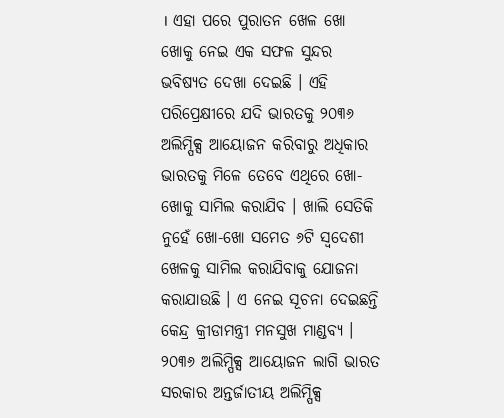। ଏହା ପରେ ପୁରାତନ ଖେଳ ଖୋ ଖୋକୁ ନେଇ ଏକ ସଫଳ ସୁନ୍ଦର ଭବିଷ୍ୟତ ଦେଖା ଦେଇଛି । ଏହି ପରିପ୍ରେକ୍ଷୀରେ ଯଦି ଭାରତକୁ ୨୦୩୬ ଅଲିମ୍ପିକ୍ସ ଆୟୋଜନ କରିବାରୁ ଅଧିକାର ଭାରତକୁ ମିଳେ ତେବେ ଏଥିରେ ଖୋ-ଖୋକୁ ସାମିଲ କରାଯିବ । ଖାଲି ସେତିକି ନୁହେଁ ଖୋ-ଖୋ ସମେତ ୬ଟି ସ୍ବଦେଶୀ ଖେଳକୁ ସାମିଲ କରାଯିବାକୁ ଯୋଜନା କରାଯାଉଛି । ଏ ନେଇ ସୂଚନା ଦେଇଛନ୍ତି କେନ୍ଦ୍ର କ୍ରୀଡାମନ୍ତ୍ରୀ ମନସୁଖ ମାଣ୍ଡବ୍ୟ ।
୨୦୩୬ ଅଲିମ୍ପିକ୍ସ ଆୟୋଜନ ଲାଗି ଭାରତ ସରକାର ଅନ୍ତର୍ଜାତୀୟ ଅଲିମ୍ପିକ୍ସ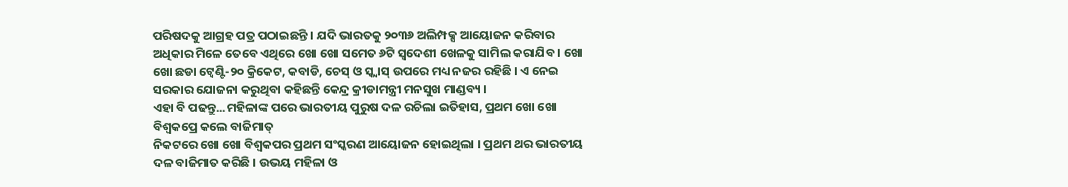ପରିଷଦକୁ ଆଗ୍ରହ ପତ୍ର ପଠାଇଛନ୍ତି । ଯଦି ଭାରତକୁ ୨୦୩୬ ଅଲିମ୍ପକ୍ସ ଆୟୋଜନ କରିବାର ଅଧିକାର ମିଳେ ତେବେ ଏଥିରେ ଖୋ ଖୋ ସମେତ ୬ଟି ସ୍ବଦେଶୀ ଖେଳକୁ ସାମିଲ କରାଯିବ । ଖୋ ଖୋ ଛଡା ଟ୍ବେଣ୍ଟି-୨୦ କ୍ରିକେଟ, କବାଡି, ଚେସ୍ ଓ ସ୍କ୍ବାସ୍ ଉପରେ ମଧ୍ୟ ନଜର ରହିଛି । ଏ ନେଇ ସରକାର ଯୋଜନା କରୁଥିବା କହିଛନ୍ତି କେନ୍ଦ୍ର କ୍ରୀଡାମନ୍ତ୍ରୀ ମନସୁଖ ମାଣ୍ଡବ୍ୟ ।
ଏହା ବି ପଢନ୍ତୁ...ମହିଳାଙ୍କ ପରେ ଭାରତୀୟ ପୁରୁଷ ଦଳ ରଚିଲା ଇତିହାସ, ପ୍ରଥମ ଖୋ ଖୋ ବିଶ୍ବକପ୍ରେ କଲେ ବାଜିମାତ୍
ନିକଟରେ ଖୋ ଖୋ ବିଶ୍ବକପର ପ୍ରଥମ ସଂସ୍କରଣ ଆୟୋଜନ ହୋଇଥିଲା । ପ୍ରଥମ ଥର ଭାରତୀୟ ଦଳ ବାଜିମାତ କରିଛି । ଉଭୟ ମହିଳା ଓ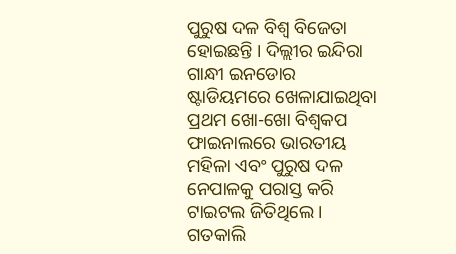ପୁରୁଷ ଦଳ ବିଶ୍ବ ବିଜେତା ହୋଇଛନ୍ତି । ଦିଲ୍ଲୀର ଇନ୍ଦିରା ଗାନ୍ଧୀ ଇନଡୋର ଷ୍ଟାଡିୟମରେ ଖେଳାଯାଇଥିବା ପ୍ରଥମ ଖୋ-ଖୋ ବିଶ୍ୱକପ ଫାଇନାଲରେ ଭାରତୀୟ ମହିଳା ଏବଂ ପୁରୁଷ ଦଳ ନେପାଳକୁ ପରାସ୍ତ କରି ଟାଇଟଲ ଜିତିଥିଲେ । ଗତକାଲି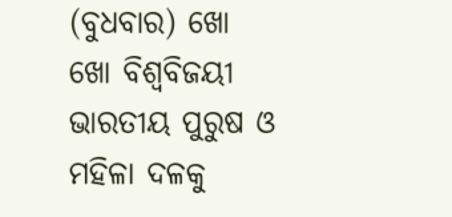(ବୁଧବାର) ଖୋ ଖୋ ବିଶ୍ବବିଜୟୀ ଭାରତୀୟ ପୁରୁଷ ଓ ମହିଳା ଦଳକୁ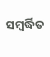ସମ୍ବର୍ଦ୍ଧିତ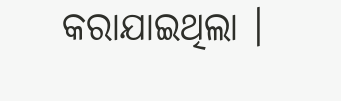କରାଯାଇଥିଲା ।